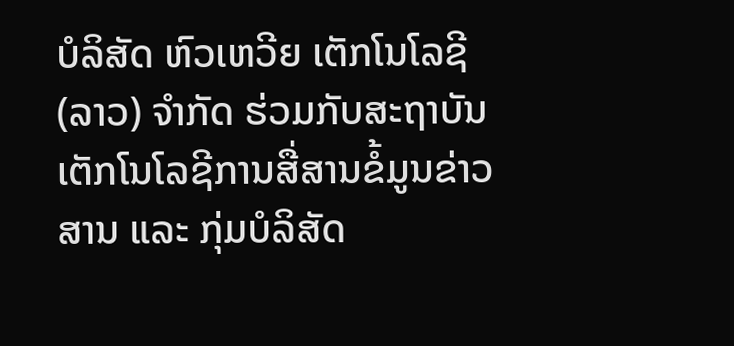ບໍລິສັດ ຫົວເຫວີຍ ເຕັກໂນໂລຊີ (ລາວ) ຈໍາກັດ ຮ່ວມກັບສະຖາບັນເຕັກໂນໂລຊີການສື່ສານຂໍ້ມູນຂ່າວສານ ແລະ ກຸ່ມບໍລິສັດ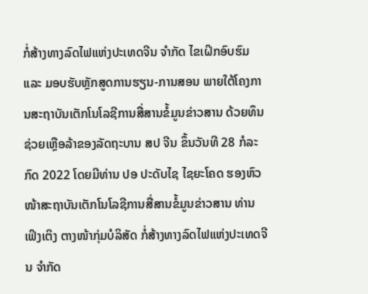ກໍ່ສ້າງທາງລົດໄຟແຫ່ງປະເທດຈີນ ຈຳກັດ ໄຂເຝິກອົບຮົມ ແລະ ມອບຮັບຫຼັກສູດການຮຽນ-ການສອນ ພາຍໃຕ້ໂຄງການສະຖາບັນເຕັກໂນໂລຊີການສື່ສານຂໍ້ມູນຂ່າວສານ ດ້ວຍທຶນຊ່ວຍເຫຼືອລ້າຂອງລັດຖະບານ ສປ ຈີນ ຂຶ້ນວັນທີ 28 ກໍລະກົດ 2022 ໂດຍມີທ່ານ ປອ ປະດັບໄຊ ໄຊຍະໂຄດ ຮອງຫົວໜ້າສະຖາບັນເຕັກໂນໂລຊີການສື່ສານຂໍ້ມູນຂ່າວສານ ທ່ານ ເຟິງເຕິງ ຕາງໜ້າກຸ່ມບໍລິສັດ ກໍ່ສ້າງທາງລົດໄຟແຫ່ງປະເທດຈີນ ຈຳກັດ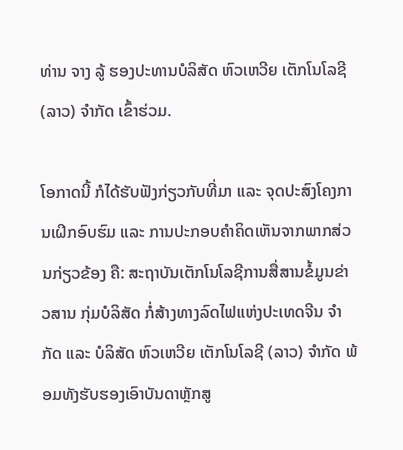ທ່ານ ຈາງ ລູ້ ຮອງປະທານບໍລິສັດ ຫົວເຫວີຍ ເຕັກໂນໂລຊີ (ລາວ) ຈໍາກັດ ເຂົ້າຮ່ວມ.

ໂອກາດນີ້ ກໍໄດ້ຮັບຟັງກ່ຽວກັບທີ່ມາ ແລະ ຈຸດປະສົງໂຄງການເຝິກອົບຮົມ ແລະ ການປະກອບຄຳຄິດເຫັນຈາກພາກສ່ວນກ່ຽວຂ້ອງ ຄື: ສະຖາບັນເຕັກໂນໂລຊີການສື່ສານຂໍ້ມູນຂ່າວສານ ກຸ່ມບໍລິສັດ ກໍ່ສ້າງທາງລົດໄຟແຫ່ງປະເທດຈີນ ຈຳກັດ ແລະ ບໍລິສັດ ຫົວເຫວີຍ ເຕັກໂນໂລຊີ (ລາວ) ຈໍາກັດ ພ້ອມທັງຮັບຮອງເອົາບັນດາຫຼັກສູ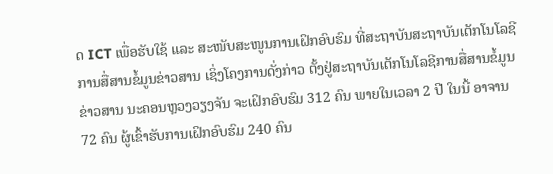ດ ICT ເພື່ອຮັບໃຊ້ ແລະ ສະໜັບສະໜູນການເຝິກອົບຮົມ ທີ່ສະຖາບັນສະຖາບັນເຕັກໂນໂລຊີການສື່ສານຂໍ້ມູນຂ່າວສານ ເຊິ່ງໂຄງການດັ່ງກ່າວ ຕັ້ງຢູ່ສະຖາບັນເຕັກໂນໂລຊີການສື່ສານຂໍ້ມູນຂ່າວສານ ນະຄອນຫຼວງວຽງຈັນ ຈະເຝິກອົບຮົມ 312 ຄົນ ພາຍໃນເວລາ 2 ປີ ໃນນີ້ ອາຈານ 72 ຄົນ ຜູ້ເຂົ້າຮັບການເຝິກອົບຮົມ 240 ຄົນ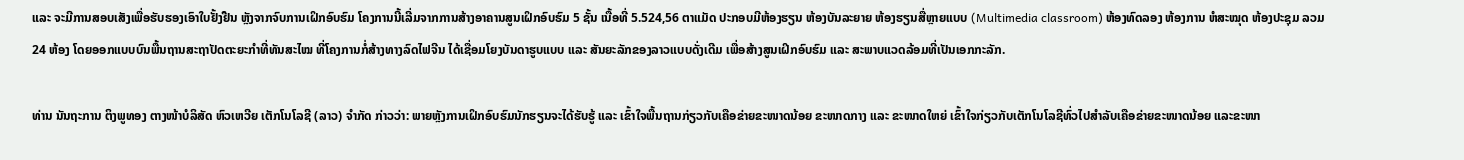ແລະ ຈະມີການສອບເສັງເພື່ອຮັບຮອງເອົາໃບຢັ້ງຢືນ ຫຼັງຈາກຈົບການເຝິກອົບຮົມ ໂຄງການນີ້ເລີ່ມຈາກການສ້າງອາຄານສູນເຝິກອົບຮົມ 5 ຊັ້ນ ເນື້ອທີ່ 5.524,56 ຕາແມັດ ປະກອບມີຫ້ອງຮຽນ ຫ້ອງບັນລະຍາຍ ຫ້ອງຮຽນສື່ຫຼາຍແບບ (Multimedia classroom) ຫ້ອງທົດລອງ ຫ້ອງການ ຫໍສະໝຸດ ຫ້ອງປະຊຸມ ລວມ 24 ຫ້ອງ ໂດຍອອກແບບບົນພື້ນຖານສະຖາປັດຕະຍະກຳທີ່ທັນສະໄໝ ທີ່ໂຄງການກໍ່ສ້າງທາງລົດໄຟຈີນ ໄດ້ເຊື່ອມໂຍງບັນດາຮູບແບບ ແລະ ສັນຍະລັກຂອງລາວແບບດັ່ງເດີມ ເພື່ອສ້າງສູນເຝິກອົບຮົມ ແລະ ສະພາບແວດລ້ອມທີ່ເປັນເອກກະລັກ.

ທ່ານ ນັນຖະການ ຕິງພູທອງ ຕາງໜ້າບໍລິສັດ ຫົວເຫວີຍ ເຕັກໂນໂລຊີ (ລາວ) ຈໍາກັດ ກ່າວວ່າ: ພາຍຫຼັງການເຝິກອົບຮົມນັກຮຽນຈະໄດ້ຮັບຮູ້ ແລະ ເຂົ້າໃຈພື້ນຖານກ່ຽວກັບເຄືອຂ່າຍຂະໜາດນ້ອຍ ຂະໜາດກາງ ແລະ ຂະໜາດໃຫຍ່ ເຂົ້າໃຈກ່ຽວກັບເຕັກໂນໂລຊີທົ່ວໄປສໍາລັບເຄືອຂ່າຍຂະໜາດນ້ອຍ ແລະຂະໜາ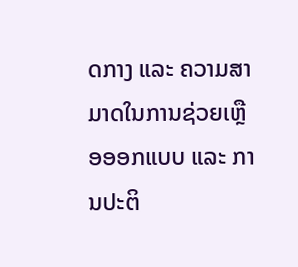ດກາງ ແລະ ຄວາມສາມາດໃນການຊ່ວຍເຫຼືອອອກແບບ ແລະ ການປະຕິ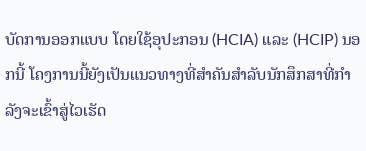ບັດການອອກແບບ ໂດຍໃຊ້ອຸປະກອນ (HCIA) ແລະ (HCIP) ນອກນີ້ ໂຄງການນີ້ຍັງເປັນແນວທາງທີ່ສຳຄັນສຳລັບນັກສຶກສາທີ່ກໍາລັງຈະເຂົ້າສູ່ໄວເຮັດ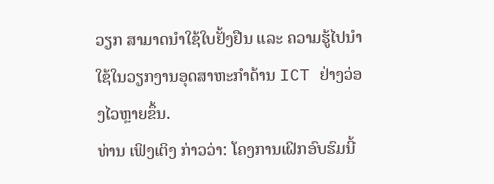ວຽກ ສາມາດນຳໃຊ້ໃບຢັ້ງຢືນ ແລະ ຄວາມຮູ້ໄປນຳໃຊ້ໃນວຽກງານອຸດສາຫະກຳດ້ານ ICT ຢ່າງວ່ອງໄວຫຼາຍຂຶ້ນ.
ທ່ານ ເຟິງເຕິງ ກ່າວວ່າ: ໂຄງການເຝິກອົບຮົມນີ້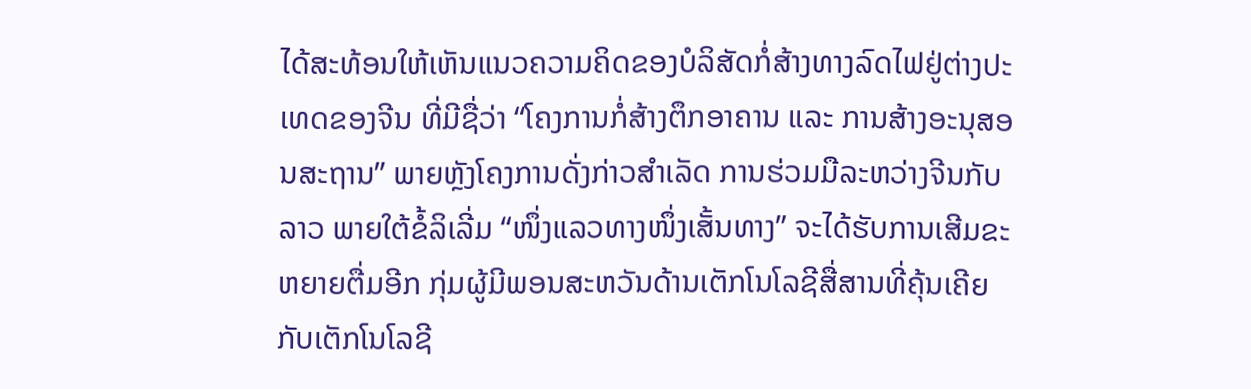ໄດ້ສະທ້ອນໃຫ້ເຫັນແນວຄວາມຄິດຂອງບໍລິສັດກໍ່ສ້າງທາງລົດໄຟຢູ່ຕ່າງປະເທດຂອງຈີນ ທີ່ມີຊື່ວ່າ “ໂຄງການກໍ່ສ້າງຕຶກອາຄານ ແລະ ການສ້າງອະນຸສອນສະຖານ” ພາຍຫຼັງໂຄງການດັ່ງກ່າວສຳເລັດ ການຮ່ວມມືລະຫວ່າງຈີນກັບລາວ ພາຍໃຕ້ຂໍ້ລິເລີ່ມ “ໜຶ່ງແລວທາງໜຶ່ງເສັ້ນທາງ” ຈະໄດ້ຮັບການເສີມຂະຫຍາຍຕື່ມອີກ ກຸ່ມຜູ້ມີພອນສະຫວັນດ້ານເຕັກໂນໂລຊີສື່ສານທີ່ຄຸ້ນເຄີຍກັບເຕັກໂນໂລຊີ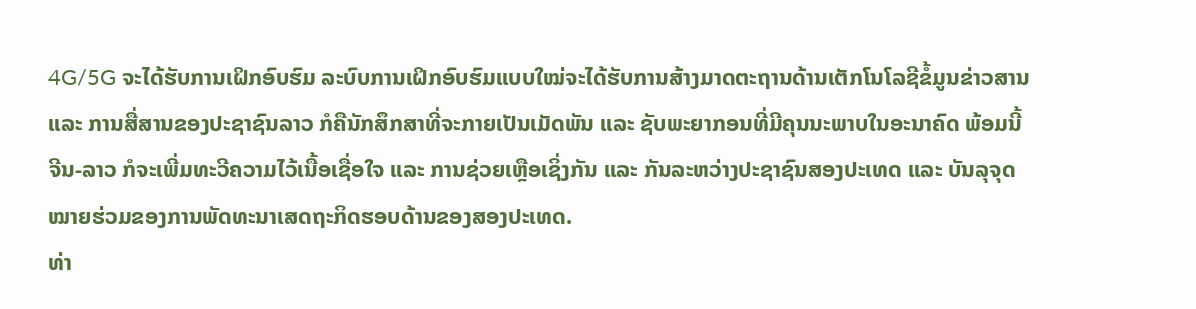4G/5G ຈະໄດ້ຮັບການເຝິກອົບຮົມ ລະບົບການເຝິກອົບຮົມແບບໃໝ່ຈະໄດ້ຮັບການສ້າງມາດຕະຖານດ້ານເຕັກໂນໂລຊີຂໍ້ມູນຂ່າວສານ ແລະ ການສື່ສານຂອງປະຊາຊົນລາວ ກໍຄືນັກສຶກສາທີ່ຈະກາຍເປັນເມັດພັນ ແລະ ຊັບພະຍາກອນທີ່ມີຄຸນນະພາບໃນອະນາຄົດ ພ້ອມນີ້ ຈີນ-ລາວ ກໍຈະເພີ່ມທະວີຄວາມໄວ້ເນື້ອເຊື່ອໃຈ ແລະ ການຊ່ວຍເຫຼືອເຊິ່ງກັນ ແລະ ກັນລະຫວ່າງປະຊາຊົນສອງປະເທດ ແລະ ບັນລຸຈຸດໝາຍຮ່ວມຂອງການພັດທະນາເສດຖະກິດຮອບດ້ານຂອງສອງປະເທດ.
ທ່າ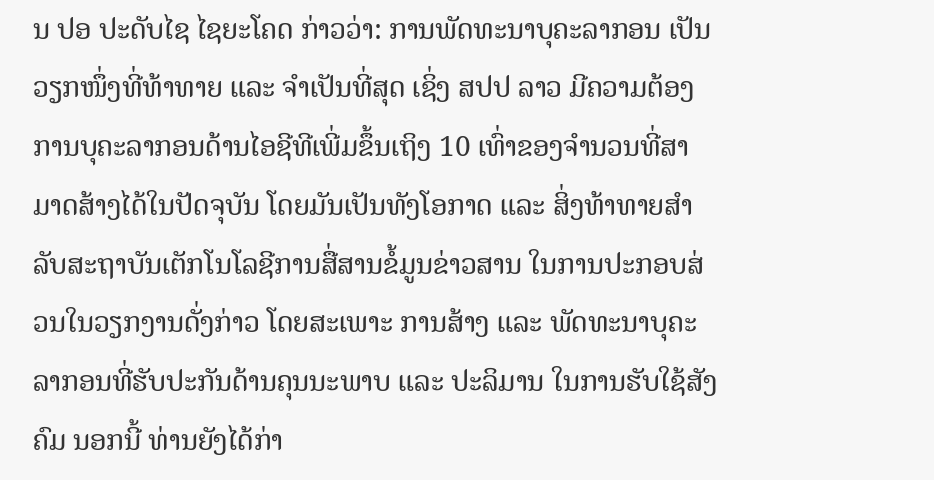ນ ປອ ປະດັບໄຊ ໄຊຍະໂຄດ ກ່າວວ່າ: ການພັດທະນາບຸຄະລາກອນ ເປັນວຽກໜຶ່ງທີ່ທ້າທາຍ ແລະ ຈຳເປັນທີ່ສຸດ ເຊິ່ງ ສປປ ລາວ ມີຄວາມຕ້ອງການບຸຄະລາກອນດ້ານໄອຊີທີເພີ່ມຂຶ້ນເຖິງ 10 ເທົ່າຂອງຈຳນວນທີ່ສາມາດສ້າງໄດ້ໃນປັດຈຸບັນ ໂດຍມັນເປັນທັງໂອກາດ ແລະ ສິ່ງທ້າທາຍສຳລັບສະຖາບັນເຕັກໂນໂລຊີການສື່ສານຂໍ້ມູນຂ່າວສານ ໃນການປະກອບສ່ວນໃນວຽກງານດັ່ງກ່າວ ໂດຍສະເພາະ ການສ້າງ ແລະ ພັດທະນາບຸຄະລາກອນທີ່ຮັບປະກັນດ້ານຄຸນນະພາບ ແລະ ປະລິມານ ໃນການຮັບໃຊ້ສັງຄົມ ນອກນີ້ ທ່ານຍັງໄດ້ກ່າ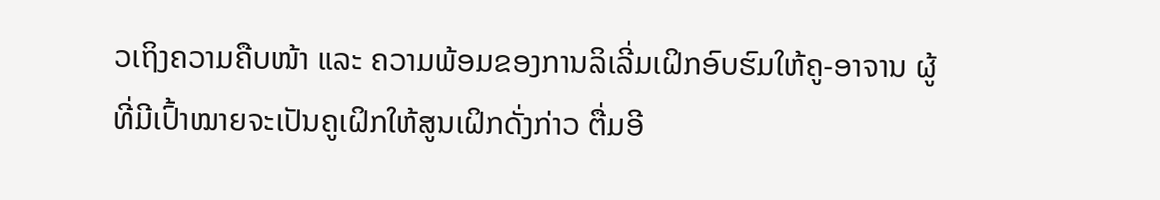ວເຖິງຄວາມຄືບໜ້າ ແລະ ຄວາມພ້ອມຂອງການລິເລີ່ມເຝິກອົບຮົມໃຫ້ຄູ-ອາຈານ ຜູ້ທີ່ມີເປົ້າໝາຍຈະເປັນຄູເຝິກໃຫ້ສູນເຝິກດັ່ງກ່າວ ຕື່ມອີ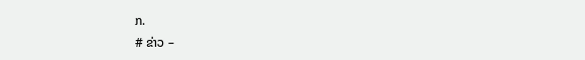ກ.
# ຂ່າວ –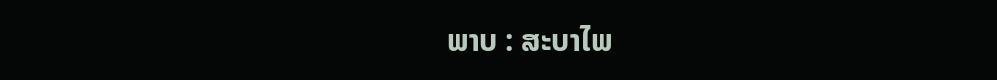ພາບ : ສະບາໄພ